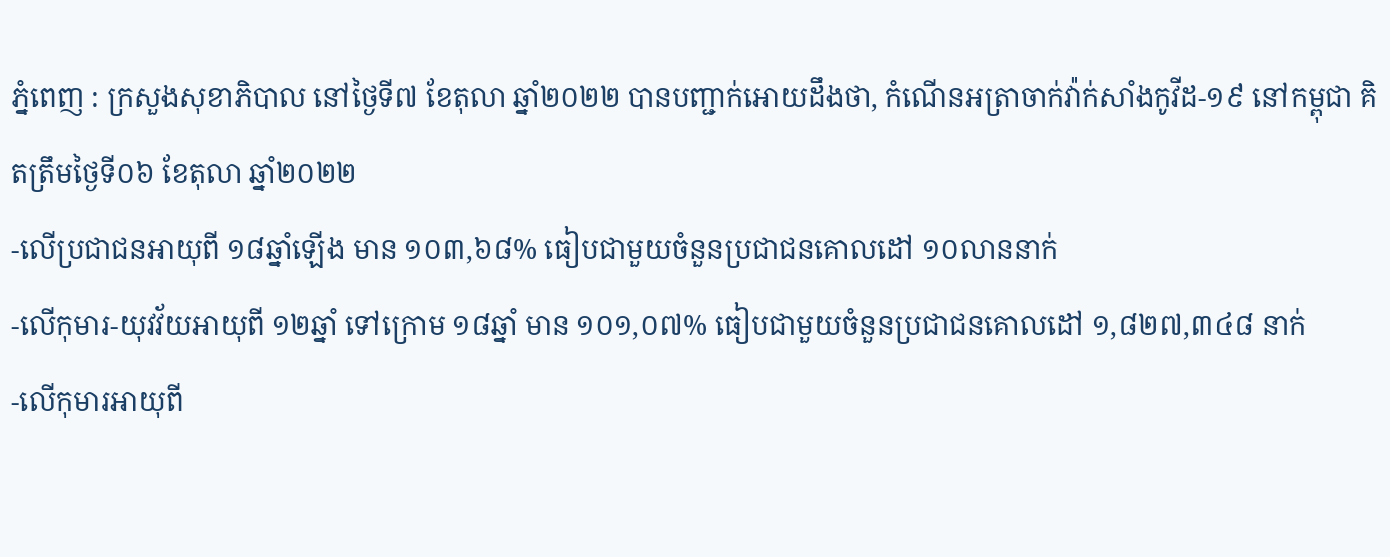ភ្នំពេញ : ក្រសួងសុខាភិបាល នៅថ្ងៃទី៧ ខែតុលា ឆ្នាំ២០២២ បានបញ្ជាក់អោយដឹងថា, កំណេីនអត្រាចាក់វ៉ាក់សាំងកូវីដ-១៩ នៅកម្ពុជា គិតត្រឹមថ្ងៃទី០៦ ខែតុលា ឆ្នាំ២០២២
-លើប្រជាជនអាយុពី ១៨ឆ្នាំឡើង មាន ១០៣,៦៨% ធៀបជាមួយចំនួនប្រជាជនគោលដៅ ១០លាននាក់
-លើកុមារ-យុវវ័យអាយុពី ១២ឆ្នាំ ទៅក្រោម ១៨ឆ្នាំ មាន ១០១,០៧% ធៀបជាមួយចំនួនប្រជាជនគោលដៅ ១,៨២៧,៣៤៨ នាក់
-លើកុមារអាយុពី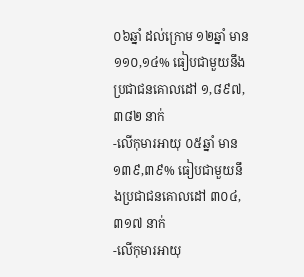០៦ឆ្នាំ ដល់ក្រោម ១២ឆ្នាំ មាន ១១០,១៤% ធៀបជាមួយនឹងប្រជាជនគោលដៅ ១,៨៩៧, ៣៨២ នាក់
-លើកុមារអាយុ ០៥ឆ្នាំ មាន ១៣៩,៣៩% ធៀបជាមួយនឹងប្រជាជនគោលដៅ ៣០៤,៣១៧ នាក់
-លើកុមារអាយុ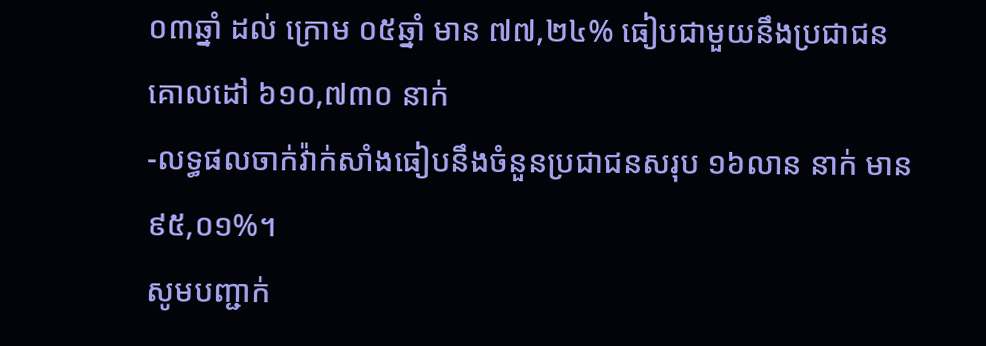០៣ឆ្នាំ ដល់ ក្រោម ០៥ឆ្នាំ មាន ៧៧,២៤% ធៀបជាមួយនឹងប្រជាជនគោលដៅ ៦១០,៧៣០ នាក់
-លទ្ធផលចាក់វ៉ាក់សាំងធៀបនឹងចំនួនប្រជាជនសរុប ១៦លាន នាក់ មាន ៩៥,០១%។
សូមបញ្ជាក់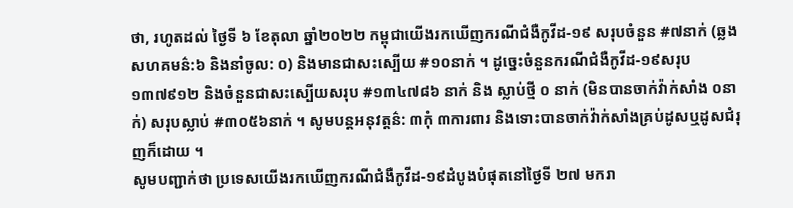ថា, រហូតដល់ ថ្ងៃទី ៦ ខែតុលា ឆ្នាំ២០២២ កម្ពុជាយេីងរកឃេីញករណីជំងឺកូវីដ-១៩ សរុបចំនួន #៧នាក់ (ឆ្លងសហគមន៌:៦ និងនាំចូល: ០) និងមានជាសះស្បេីយ #១០នាក់ ។ ដូច្នេះចំនួនករណីជំងឺកូវីដ-១៩សរុប ១៣៧៩១២ និងចំនួនជាសះស្បេីយសរុប #១៣៤៧៨៦ នាក់ និង ស្លាប់ថ្មី ០ នាក់ (មិនបានចាក់វ៉ាក់សាំង ០នាក់) សរុបស្លាប់ #៣០៥៦នាក់ ។ សូមបន្តអនុវត្តន៌: ៣កុំ ៣ការពារ និងទោះបានចាក់វ៉ាក់សាំងគ្រប់ដូសឬដូសជំរុញក៏ដោយ ។
សូមបញ្ជាក់ថា ប្រទេសយេីងរកឃេីញករណីជំងឺកូវីដ-១៩ដំបូងបំផុតនៅថ្ងៃទី ២៧ មករា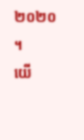២០២០ ។
យេី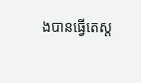ងបានធ្វេីតេស្ត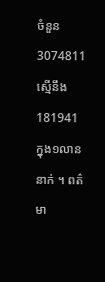ចំនួន 3074811 ស្មេីនឹង 181941
ក្នុង១លាន នាក់ ។ ពត៌មា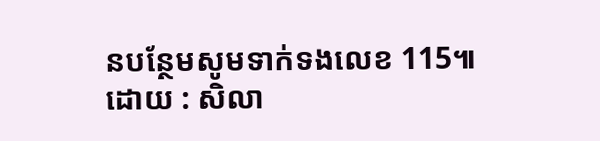នបន្ថែមសូមទាក់ទងលេខ 115៕
ដោយ : សិលា